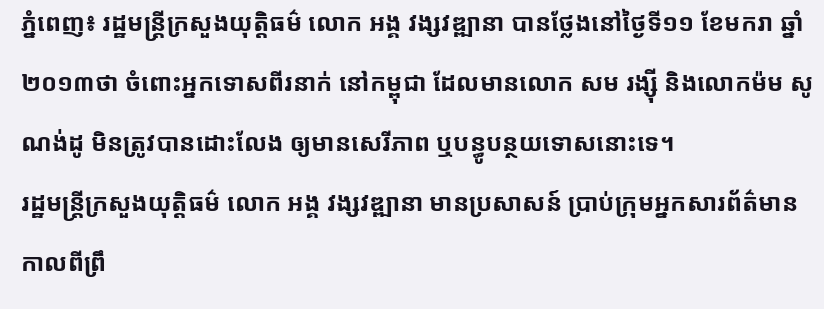ភ្នំពេញ៖ រដ្ឋមន្រ្តីក្រសួងយុត្តិធម៌ លោក អង្គ វង្សវឌ្ឍានា បានថ្លែងនៅថ្ងៃទី១១ ខែមករា ឆ្នាំ២០១៣ថា ចំពោះអ្នកទោសពីរនាក់ នៅកម្ពុជា ដែលមានលោក សម រង្ស៊ី និងលោកម៉ម សូណង់ដូ មិនត្រូវបានដោះលែង ឲ្យមានសេរីភាព ឬបន្ធូបន្ថយទោសនោះទេ។
រដ្ឋមន្រ្តីក្រសួងយុត្តិធម៌ លោក អង្គ វង្សវឌ្ឍានា មានប្រសាសន៍ ប្រាប់ក្រុមអ្នកសារព័ត៌មាន កាលពីព្រឹ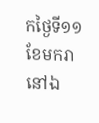កថ្ងៃទី១១ ខែមករា នៅឯ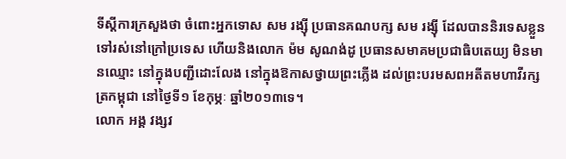ទីស្តីការក្រសួងថា ចំពោះអ្នកទោស សម រង្ស៊ី ប្រធានគណបក្ស សម រង្ស៊ី ដែលបាននិរទេសខ្លួន ទៅរស់នៅក្រៅប្រទេស ហើយនិងលោក ម៉ម សូណង់ដូ ប្រធានសមាគមប្រជាធិបតេយ្យ មិនមានឈ្មោះ នៅក្នុងបញ្ជីដោះលែង នៅក្នុងឱកាសថ្វាយព្រះភ្លើង ដល់ព្រះបរមសពអតីតមហាវីរក្សត្រកម្ពុជា នៅថ្ងៃទី១ ខែកុម្ភៈ ឆ្នាំ២០១៣ទេ។
លោក អង្គ វង្សវ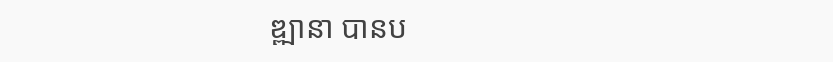ឌ្ឍានា បានប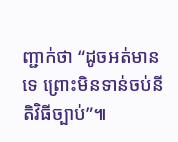ញ្ជាក់ថា “ដូចអត់មានទេ ព្រោះមិនទាន់ចប់នីតិវិធីច្បាប់”៕